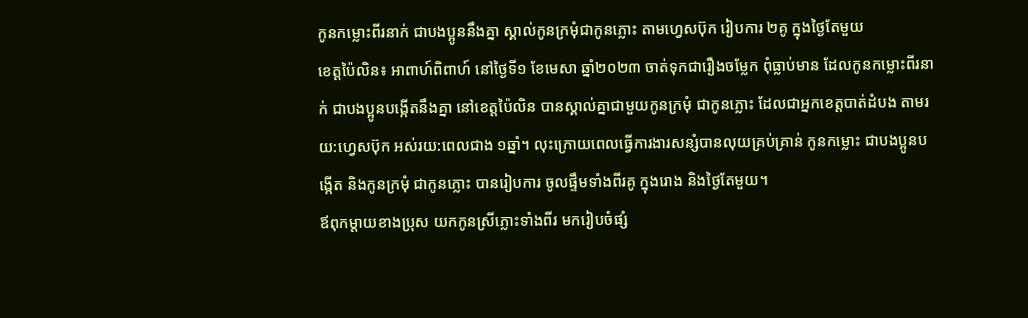កូនកម្លោះពីរនាក់ ជាបងប្អូននឹងគ្នា ស្គាល់កូនក្រមុំជាកូនភ្លោះ តាមហ្វេសប៊ុក រៀបការ ២គូ ក្នុងថ្ងៃតែមួយ
ខេត្តប៉ៃលិន៖ អាពាហ៍ពិពាហ៍ នៅថ្ងៃទី១ ខែមេសា ឆ្នាំ២០២៣ ចាត់ទុកជារឿងចម្លែក ពុំធ្លាប់មាន ដែលកូនកម្លោះពីរនាក់ ជាបងប្អូនបង្កើតនឹងគ្នា នៅខេត្តប៉ៃលិន បានស្គាល់គ្នាជាមួយកូនក្រមុំ ជាកូនភ្លោះ ដែលជាអ្នកខេត្តបាត់ដំបង តាមរយ:ហ្វេសប៊ុក អស់រយ:ពេលជាង ១ឆ្នាំ។ លុះក្រោយពេលធ្វើការងារសន្សំបានលុយគ្រប់គ្រាន់ កូនកម្លោះ ជាបងប្អូនបង្កើត និងកូនក្រមុំ ជាកូនភ្លោះ បានរៀបការ ចូលផ្ទឹមទាំងពីរគូ ក្នុងរោង និងថ្ងៃតែមួយ។
ឪពុកម្តាយខាងប្រុស យកកូនស្រីភ្លោះទាំងពីរ មករៀបចំផ្សំ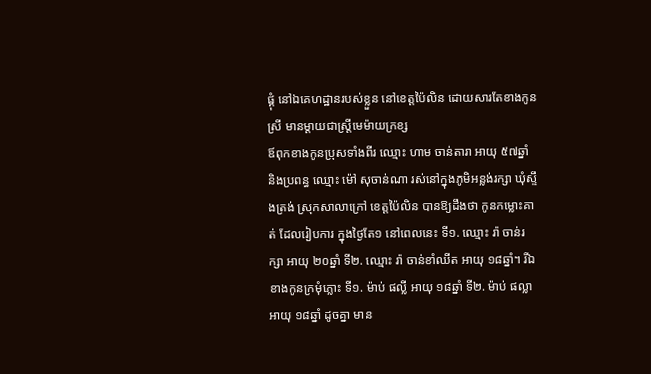ផ្គុំ នៅឯគេហដ្ឋានរបស់ខ្លួន នៅខេត្តប៉ៃលិន ដោយសារតែខាងកូនស្រី មានម្តាយជាស្ត្រីមេម៉ាយក្រខ្ស
ឪពុកខាងកូនប្រុសទាំងពីរ ឈ្មោះ ហាម ចាន់តារា អាយុ ៥៧ឆ្នាំ និងប្រពន្ធ ឈ្មោះ ម៉ៅ សុចាន់ណា រស់នៅក្នុងភូមិអន្លង់រក្សា ឃុំស្ទឹងត្រង់ ស្រុកសាលាក្រៅ ខេត្តប៉ៃលិន បានឱ្យដឹងថា កូនកម្លោះគាត់ ដែលរៀបការ ក្នុងថ្ងៃតែ១ នៅពេលនេះ ទី១. ឈ្មោះ រ៉ា ចាន់រក្សា អាយុ ២០ឆ្នាំ ទី២. ឈ្មោះ រ៉ា ចាន់ខាំឈីត អាយុ ១៨ឆ្នាំ។ រីឯខាងកូនក្រមុំភ្លោះ ទី១. ម៉ាប់ ផល្លី អាយុ ១៨ឆ្នាំ ទី២. ម៉ាប់ ផល្លា អាយុ ១៨ឆ្នាំ ដូចគ្នា មាន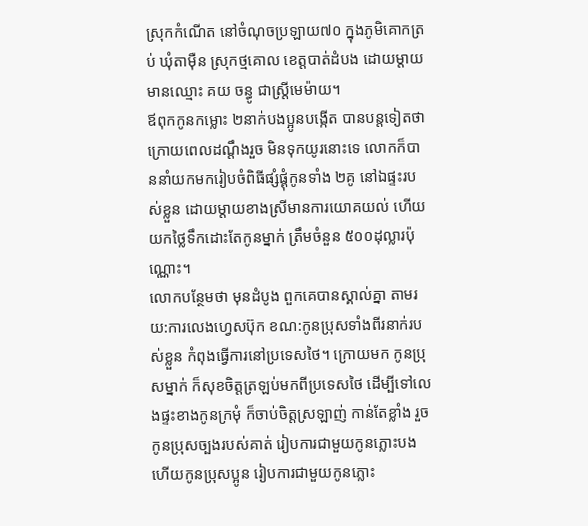ស្រុកកំណើត នៅចំណុចប្រឡាយ៧០ ក្នុងភូមិគោកត្រប់ ឃុំតាម៉ឺន ស្រុកថ្មគោល ខេត្តបាត់ដំបង ដោយម្តាយ មានឈ្មោះ គយ ចន្ធូ ជាស្រ្តីមេម៉ាយ។
ឪពុកកូនកម្លោះ ២នាក់បងប្អូនបង្កើត បានបន្តទៀតថា ក្រោយពេលដណ្តឹងរួច មិនទុកយូរនោះទេ លោកក៏បាននាំយកមករៀបចំពិធីផ្សំផ្គុំកូនទាំង ២គូ នៅឯផ្ទះរបស់ខ្លួន ដោយម្តាយខាងស្រីមានការយោគយល់ ហើយយកថ្លៃទឹកដោះតែកូនម្នាក់ ត្រឹមចំនួន ៥០០ដុល្លារប៉ុណ្ណោះ។
លោកបន្ថែមថា មុនដំបូង ពួកគេបានស្គាល់គ្នា តាមរយ:ការលេងហ្វេសប៊ុក ខណ:កូនប្រុសទាំងពីរនាក់របស់ខ្លួន កំពុងធ្វើការនៅប្រទេសថៃ។ ក្រោយមក កូនប្រុសម្នាក់ ក៏សុខចិត្តត្រឡប់មកពីប្រទេសថៃ ដើម្បីទៅលេងផ្ទះខាងកូនក្រមុំ ក៏ចាប់ចិត្តស្រឡាញ់ កាន់តែខ្លាំង រួចកូនប្រុសច្បងរបស់គាត់ រៀបការជាមួយកូនភ្លោះបង ហើយកូនប្រុសប្អូន រៀបការជាមួយកូនភ្លោះ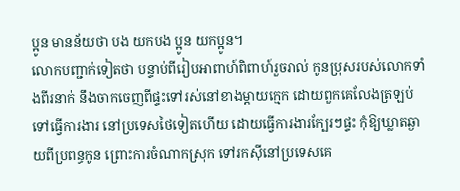ប្អូន មានន័យថា បង យកបង ប្អូន យកប្អូន។
លោកបញ្ជាក់ទៀតថា បន្ទាប់ពីរៀបអាពាហ៍ពិពាហ៍រួចរាល់ កូនប្រុសរបស់លោកទាំងពីរនាក់ នឹងចាកចេញពីផ្ទះទៅរស់នៅខាងម្តាយក្មេក ដោយពួកគេលែងត្រឡប់ទៅធ្វើការងារ នៅប្រទេសថៃទៀតហើយ ដោយធ្វើការងារក្បែរៗផ្ទះ កុំឱ្យឃ្លាតឆ្ងាយពីប្រពន្ធកូន ព្រោះការចំណាកស្រុក ទៅរកស៊ីនៅប្រទេសគេ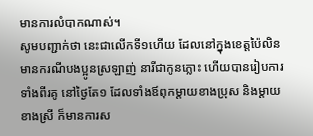មានការលំបាកណាស់។
សូមបញ្ជាក់ថា នេះជាលើកទី១ហើយ ដែលនៅក្នុងខេត្តប៉ៃលិន មានករណីបងប្អូនស្រឡាញ់ នារីជាកូនភ្លោះ ហើយបានរៀបការទាំងពីរគូ នៅថ្ងៃតែ១ ដែលទាំងឪពុកម្តាយខាងប្រុស និងម្តាយខាងស្រី ក៏មានការស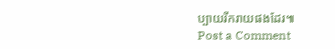ប្បាយរីករាយផងដែរ៕
Post a Comment